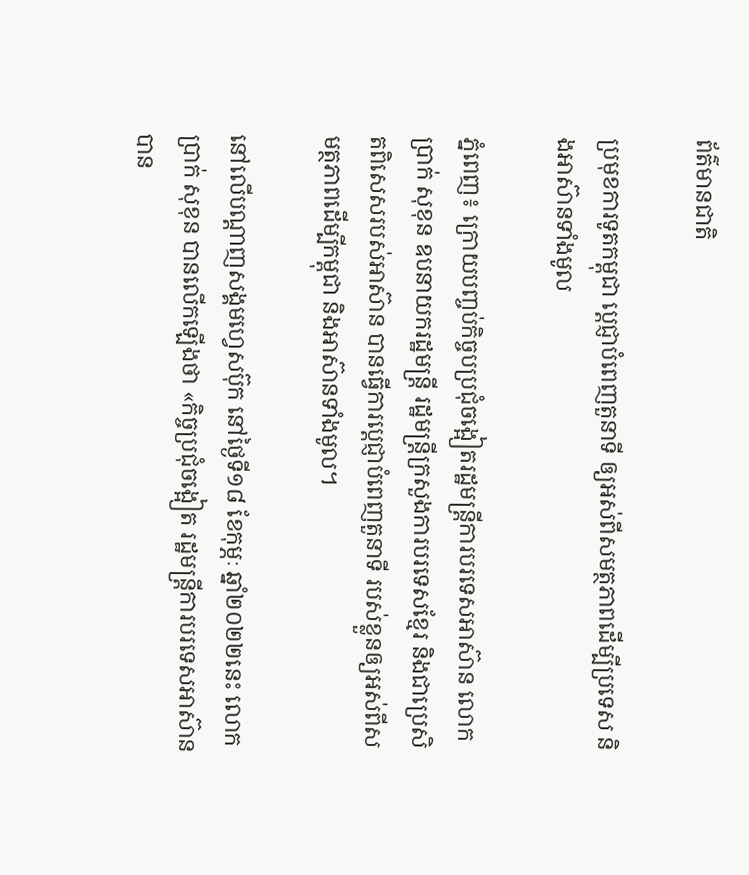ព័ត៌មានជាតិ

ប្រមុខការទូតកម្ពុជា ប្ដេជ្ញាបំពេញតួនាទី ឲ្យអស់ពីសមត្ថភាពដើម្បីប្រទេស និងអាស៊ានទាំងមូល

ភ្នំពេញ៖ ក្រោយបញ្ចប់កិច្ចបប្រជុំចង្អៀតរដ្ឋមន្រ្តីការបរទេសអាស៊ាន លោក ប្រាក់ សុខុន ឧបនាយករដ្ឋមន្រ្តី រដ្ឋមន្រ្តីក្រសួងការបរទេសខ្មែរ និងជាប្រេសិតពិសេសរបស់អាស៊ាន បានធ្វើការប្ដេជ្ញាបំពេញតួនាទី របស់ខ្លួនឲ្យអស់ពីសមត្ថភាពដើម្បីកម្ពុជា និងអាស៊ានទាំងមូល។

នៅលើបណ្ដាញសង្គមហ្វេសប៊ុក នៅថ្ងៃទី១៨ ខែកុម្ភៈ ឆ្នាំ២០២២នេះ លោក ប្រាក់ សុខុន បានលើកឡើងថា «កិច្ចប្រជុំចង្អៀត រដ្ឋមន្រ្តីការបរទេសអាស៊ាន បាន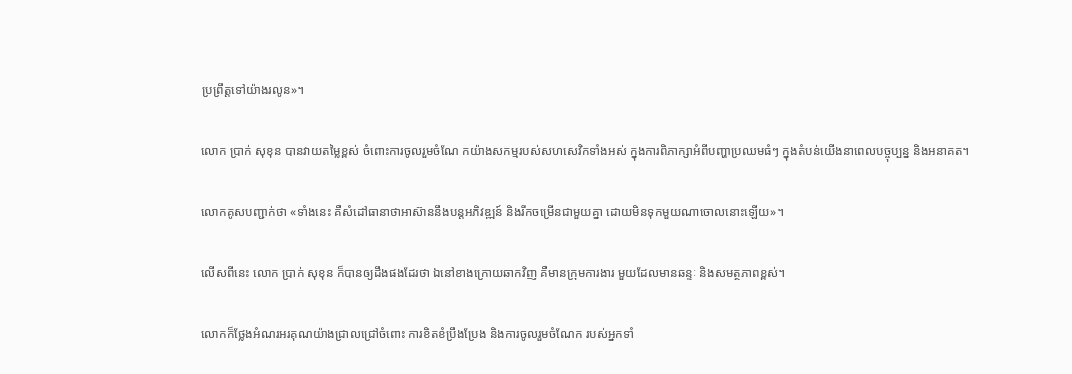ប្រព្រឹត្តទៅយ៉ាងរលូន»។

លោក ប្រាក់ សុខុន បានវាយតម្លៃខ្ពស់ ចំពោះការចូលរួមចំណែ កយ៉ាងសកម្មរបស់សហសេវិកទាំងអស់ ក្នុងការពិភាក្សាអំពីបញ្ហាប្រឈមធំៗ ក្នុងតំបន់យើងនាពេលបច្ចុប្បន្ន និងអនាគត។

លោកគូសបញ្ជាក់ថា «ទាំងនេះ គឺសំដៅធានាថាអាស៊ាននឹងបន្តអភិវឌ្ឍន៍ និងរីកចម្រើនជាមួយគ្នា ដោយមិនទុកមួយណាចោលនោះឡើយ»។

លើសពីនេះ លោក ប្រាក់ សុខុន ក៏បានឲ្យដឹងផងដែរថា ឯនៅខាងក្រោយឆាកវិញ គឺមានក្រុមការងារ មួយដែលមានឆន្ទៈ និងសមត្ថភាពខ្ពស់។

លោកក៏ថ្លែងអំណរអរគុណយ៉ាងជ្រាលជ្រៅចំពោះ ការខិតខំប្រឹងប្រែង និងការចូលរួមចំណែក របស់អ្នកទាំ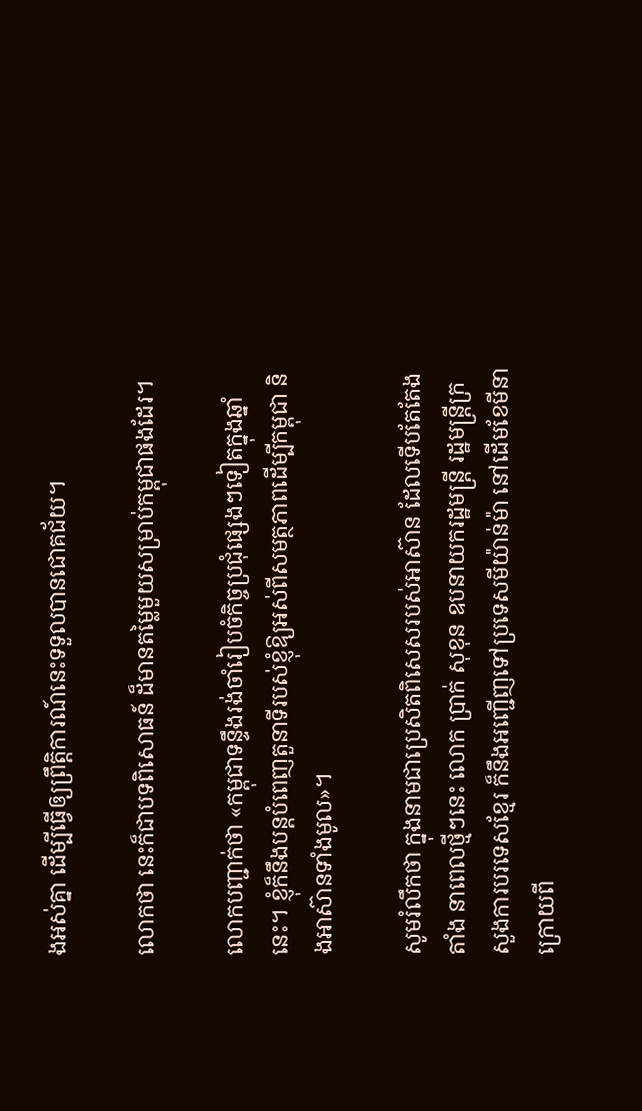ងអស់គ្នា ដើម្បីធ្វើឲ្យព្រឹត្តិការណ៍នេះទទួលបានជោគជ័យ។

លោកថា នេះក៏ជាបទពិសោធន៍ ដ៏មានតម្លៃមួយសម្រាប់កម្ពុជាផងដែរ។

លោកបញ្ជាក់ថា «កម្ពុជាទន្ទឹងរង់ចាំរៀបចំកិច្ចប្រជុំផ្សេងៗទៀតក្នុងឆ្នាំនេះ។ ខ្ញុំក៏នឹងបន្តបំពេញតួនាទីរបស់ខ្ញុំឱ្យអស់ពីសមត្ថភាពដើម្បីកម្ពុជា និងអាស៊ានទាំងមូល»។

សូមរំលឹកថា ក្នុងនាមជាប្រេសិតពិសេសរបស់អាស៊ាន ដែលទើបតែតែងតាំង នាពេលថ្មីៗនេះ លោក ប្រាក់ សុខុន ឧបនាយករដ្ឋមន្រ្តី រដ្ឋមន្រ្តីក្រសួងការបរទេសខ្មែរ ក៏នឹងអញ្ជើញទៅប្រទេសមីយ៉ាន់ម៉ា នៅដើមខែមីនា ក្រោយពី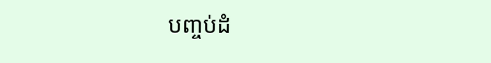បញ្ចប់ដំ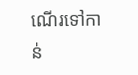ណើរទៅកាន់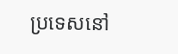ប្រទេសនៅ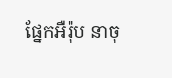ផ្នែកអឺរ៉ុប នាចុ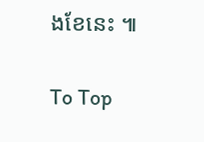ងខែនេះ ៕

To Top